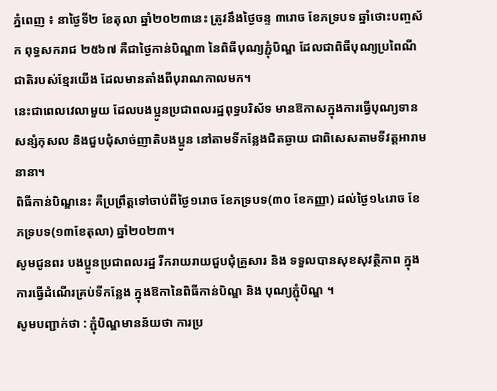ភ្នំពេញ ៖ នាថ្ងៃទី២ ខែតុលា ឆ្នាំ២០២៣នេះ ត្រូវនឹងថ្ងៃចន្ទ ៣រោច ខែភទ្របទ ឆ្នាំថោះបញ្ចស័ក ពុទ្ធសករាជ ២៥៦៧ គឺជាថ្ងៃកាន់បិណ្ឌ៣ នៃពិធីបុណ្យភ្ជុំបិណ្ឌ ដែលជាពិធីបុណ្យប្រពៃណីជាតិរបស់ខ្មែរយើង ដែលមានតាំងពីបុរាណកាលមក។
នេះជាពេលវេលាមួយ ដែលបងប្អូនប្រជាពលរដ្ឋពុទ្ធបរិស័ទ មានឱកាសក្នុងការធ្វើបុណ្យទាន សន្សំកុសល និងជួបជុំសាច់ញាតិបងប្អូន នៅតាមទីកន្លែងជិតឆ្ងាយ ជាពិសេសតាមទីវត្តអារាមនានា។
ពិធីកាន់បិណ្ឌនេះ គឺប្រព្រឹត្តទៅចាប់ពីថ្ងៃ១រោច ខែភទ្របទ(៣០ ខែកញ្ញា) ដល់ថ្ងៃ១៤រោច ខែភទ្របទ(១៣ខែតុលា) ឆ្នាំ២០២៣។
សូមជូនពរ បងប្អូនប្រជាពលរដ្ឋ រីករាយរាយជួបជុំគ្រួសារ និង ទទួលបានសុខសុវត្ថិភាព ក្នុងការធ្វើដំណើរគ្រប់ទីកន្លែង ក្នុងឱកានៃពិធីកាន់បិណ្ឌ និង បុណ្យភ្ជុំបិណ្ឌ ។
សូមបញ្ជាក់ថា : ភ្ជុំបិណ្ឌមានន័យថា ការប្រ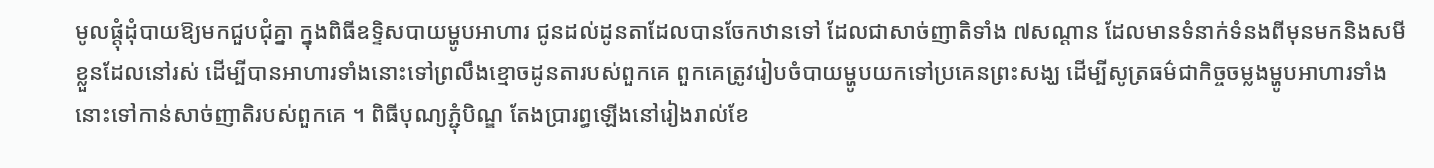មូលផ្ដុំដុំបាយឱ្យមកជួបជុំគ្នា ក្នុងពិធីឧទ្ទិសបាយម្ហូបអាហារ ជូនដល់ដូនតាដែលបានចែកឋានទៅ ដែលជាសាច់ញាតិទាំង ៧សណ្ដាន ដែលមានទំនាក់ទំនងពីមុនមកនិងសមីខ្លួនដែលនៅរស់ ដើម្បីបានអាហារទាំងនោះទៅព្រលឹងខ្មោចដូនតារបស់ពួកគេ ពួកគេត្រូវរៀបចំបាយម្ហូបយកទៅប្រគេនព្រះសង្ឃ ដើម្បីសូត្រធម៌ជាកិច្ចចម្លងម្ហូបអាហារទាំងនោះទៅកាន់សាច់ញាតិរបស់ពួកគេ ។ ពិធីបុណ្យភ្ជំុបិណ្ឌ តែងប្រារព្ធឡើងនៅរៀងរាល់ខែ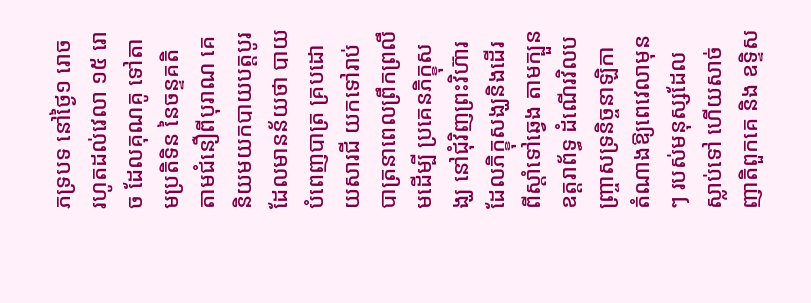ភទ្របទ នៅថ្ងៃ១ រោច រហូតដល់វេលា ១៥ រោច ដែលគុណគូ ទៅតាមប្រតិទិន នៃចន្ទគតិ តាមជំនឿពីបុរាណ គេនិយមយកបាយបត្តបូរ ដែលមានន័យថា បាយបំពេញបាត្រ គ្របដោយសារជី យកទៅរាប់បាត្រនាពេលព្រឹកព្រលឹមដើម្បី ប្រគេនភិក្ខុសង្ឃ នៅជុំវិញព្រះវិហ៊ារ ដែលភិក្ខុសង្ឃនិងដើរពីស្ដាំទៅឆ្វេង តាមក្បួនឧត្តរាព័ទ្ធ ដំណើរវិលបញ្ច្រាសទ្រនិច្ចនាឡិកា តំណាងឱ្យពេវេលាមុនៗ របស់មនុស្សដែលស្លាប់ទៅ ហើយសាច់ញាតិពួកគេ និង ឧទ្ទិស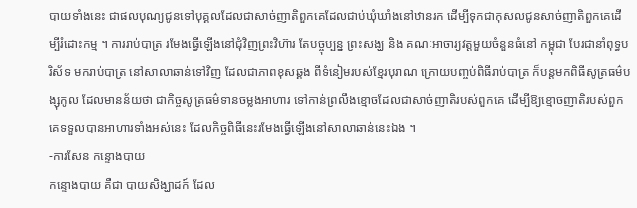បាយទាំងនេះ ជាផលបុណ្យជូនទៅបុគ្គលដែលជាសាច់ញាតិពួកគេដែលជាប់ឃុំឃាំងនៅឋានរក ដើម្បីទុកជាកុសលជូនសាច់ញាតិពួកគេដើម្បីរំដោះកម្ម ។ ការរាប់បាត្រ រមែងធ្វើឡើងនៅជុំវិញព្រះវិហ៊ារ តែបច្ចុប្បន្ន ព្រះសង្ឃ និង គណៈអាចារ្យវត្តមួយចំនួនធំនៅ កម្ពុជា បែរជានាំពុទ្ធបរិស័ទ មករាប់បាត្រ នៅសាលាឆាន់ទៅវិញ ដែលជាភាពខុសឆ្គង ពីទំនៀមរបស់ខ្មែរបុរាណ ក្រោយបញ្ចប់ពិធីរាប់បាត្រ ក៏បន្តមកពិធីសូត្រធម៌បង្សុកូល ដែលមានន័យថា ជាកិច្ចសូត្រធម៌ទានចម្លងអាហារ ទៅកាន់ព្រលឹងខ្មោចដែលជាសាច់ញាតិរបស់ពួកគេ ដើម្បីឱ្យខ្មោចញាតិរបស់ពួកគេទទួលបានអាហារទាំងអស់នេះ ដែលកិច្ចពិធីនេះរមែងធ្វើឡើងនៅសាលាឆាន់នេះឯង ។
-ការសែន កន្ទោងបាយ
កន្ទោងបាយ គឺជា បាយសិង្ឃាដក៍ ដែល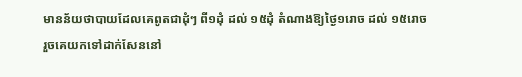មានន័យថាបាយដែលគេពូតជាដុំៗ ពី១ដុំ ដល់ ១៥ដុំ តំណាងឱ្យថ្ងៃ១រោច ដល់ ១៥រោច រួចគេយកទៅដាក់សែននៅ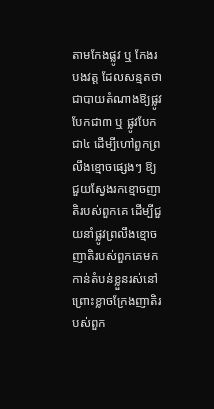តាមកែងផ្លូវ ឬ កែងរបងវត្ត ដែលសន្មតថាជាបាយតំណាងឱ្យផ្លូវបែកជា៣ ឬ ផ្លូវបែកជា៤ ដើម្បីហៅពួកព្រលឹងខ្មោចផ្សេងៗ ឱ្យជួយស្វែងរកខ្មោចញាតិរបស់ពួកគេ ដើម្បីជួយនាំផ្លូវព្រលឹងខ្មោចញាតិរបស់ពួកគេមកកាន់តំបន់ខ្លួនរស់នៅ ព្រោះខ្លាចក្រែងញាតិរបស់ពួក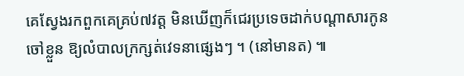គេស្វែងរកពួកគេគ្រប់៧វត្ត មិនឃើញក៏ជេរប្រទេចដាក់បណ្ដាសារកូនចៅខ្លួន ឱ្យលំបាលក្រក្សត់វេទនាផ្សេងៗ ។ (នៅមានត) ៕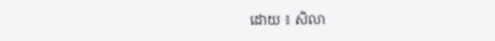ដោយ ៖ សិលា